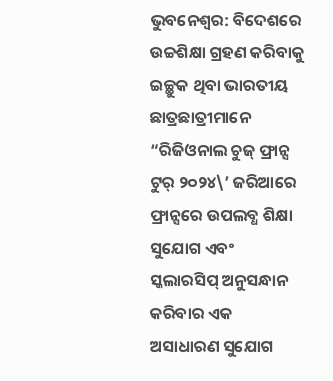ଭୁବନେଶ୍ୱର: ବିଦେଶରେ ଉଚ୍ଚଶିକ୍ଷା ଗ୍ରହଣ କରିବାକୁ ଇଚ୍ଛୁକ ଥିବା ଭାରତୀୟ ଛାତ୍ରଛାତ୍ରୀମାନେ “ରିଜିଓନାଲ ଚୁଜ୍ ଫ୍ରାନ୍ସ ଟୁର୍ ୨୦୨୪\’ ଜରିଆରେ ଫ୍ରାନ୍ସରେ ଉପଲବ୍ଧ ଶିକ୍ଷା ସୁଯୋଗ ଏବଂ ସ୍କଲାରସିପ୍ ଅନୁସନ୍ଧାନ କରିବାର ଏକ ଅସାଧାରଣ ସୁଯୋଗ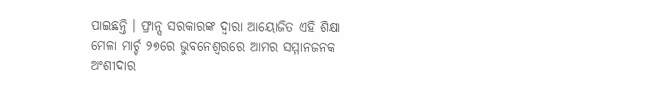ପାଇଛନ୍ତି । ଫ୍ରାନ୍ସ ସରକାରଙ୍କ ଦ୍ୱାରା ଆୟୋଜିତ ଏହି ଶିକ୍ଷା ମେଳା ମାର୍ଚ୍ଚ ୨୭ରେ ଭୁବନେଶ୍ୱରରେ ଆମର ସମ୍ମାନଜନକ ଅଂଶୀଦାର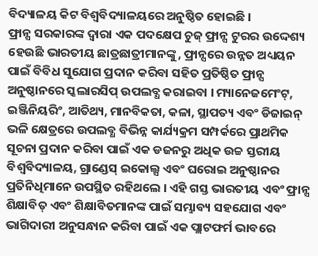ବିଦ୍ୟାଳୟ କିଟ ବିଶ୍ୱବିଦ୍ୟାଳୟରେ ଅନୁଷ୍ଠିତ ହୋଇଛି ।
ଫ୍ରାନ୍ସ ସରକାରଙ୍କ ଦ୍ୱାରା ଏକ ପଦକ୍ଷେପ ଚୁଜ୍ ଫ୍ରାନ୍ସ ଟୁରର ଉଦ୍ଦେଶ୍ୟ ହେଉଛି ଭାରତୀୟ ଛାତ୍ରଛାତ୍ରୀମାନଙ୍କୁ, ଫ୍ରାନ୍ସରେ ଉନ୍ନତ ଅଧ୍ୟୟନ ପାଇଁ ବିବିଧ ସୁଯୋଗ ପ୍ରଦାନ କରିବା ସହିତ ପ୍ରତିଷ୍ଠିତ ଫ୍ରାନ୍ସ ଅନୁଷ୍ଠାନରେ ସ୍କଲାରସିପ୍ ଉପଲବ୍ଧ କରାଇବା । ମ୍ୟାନେଜମେଂଟ୍, ଇଞ୍ଜିନିୟରିଂ, ଆତିଥ୍ୟ, ମାନବିକତା, କଳା, ସ୍ଥାପତ୍ୟ ଏବଂ ଡିଜାଇନ୍ ଭଳି କ୍ଷେତ୍ରରେ ଉପଲବ୍ଧ ବିଭିନ୍ନ କାର୍ଯ୍ୟକ୍ରମ ସମ୍ପର୍କରେ ପ୍ରାଥମିକ ସୂଚନା ପ୍ରଦାନ କରିବା ପାଇଁ ଏକ ଡଜନରୁ ଅଧିକ ଉଚ୍ଚ ସ୍ତରୀୟ ବିଶ୍ୱବିଦ୍ୟାଳୟ, ଗ୍ରାଣ୍ଡେସ୍ ଇକୋଲ୍ସ ଏବଂ ଘରୋଇ ଅନୁଷ୍ଠାନର ପ୍ରତିନିଧିମାନେ ଉପସ୍ଥିତ ରହିଥଲେ । ଏହି ଗସ୍ତ ଭାରତୀୟ ଏବଂ ଫ୍ରାନ୍ସ ଶିକ୍ଷାବିତ୍ ଏବଂ ଶିକ୍ଷାବିତମାନଙ୍କ ପାଇଁ ସମ୍ଭାବ୍ୟ ସହଯୋଗ ଏବଂ ଭାଗିଦାରୀ ଅନୁସନ୍ଧାନ କରିବା ପାଇଁ ଏକ ପ୍ଲାଟଫର୍ମ ଭାବରେ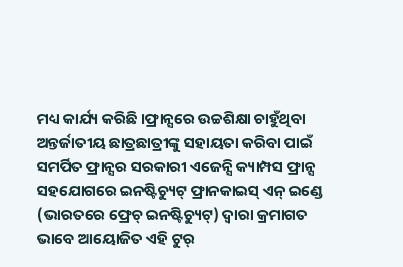ମଧ୍ୟ କାର୍ଯ୍ୟ କରିଛି ।ଫ୍ରାନ୍ସରେ ଉଚ୍ଚଶିକ୍ଷା ଚାହୁଁଥିବା ଅନ୍ତର୍ଜାତୀୟ ଛାତ୍ରଛାତ୍ରୀଙ୍କୁ ସହାୟତା କରିବା ପାଇଁ ସମର୍ପିତ ଫ୍ରାନ୍ସର ସରକାରୀ ଏଜେନ୍ସି କ୍ୟାମ୍ପସ ଫ୍ରାନ୍ସ ସହଯୋଗରେ ଇନଷ୍ଟିଚ୍ୟୁଟ୍ ଫ୍ରାନକାଇସ୍ ଏନ୍ ଇଣ୍ଡେ (ଭାରତରେ ଫ୍ରେଚ୍ ଇନଷ୍ଟିଚ୍ୟୁଟ୍) ଦ୍ୱାରା କ୍ରମାଗତ ଭାବେ ଆୟୋଜିତ ଏହି ଟୁର୍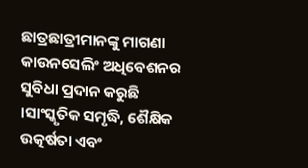ଛାତ୍ରଛାତ୍ରୀମାନଙ୍କୁ ମାଗଣା କାଉନସେଲିଂ ଅଧିବେଶନର ସୁବିଧା ପ୍ରଦାନ କରୁଛି ।ସାଂସ୍କୃତିକ ସମୃଦ୍ଧି, ଶୈକ୍ଷିକ ଉତ୍କର୍ଷତା ଏବଂ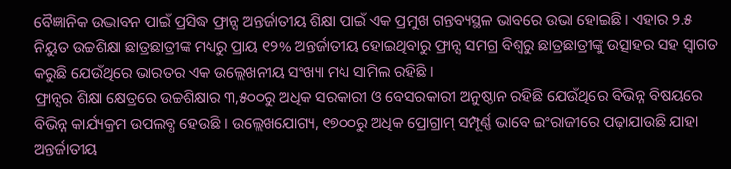ବୈଜ୍ଞାନିକ ଉଦ୍ଭାବନ ପାଇଁ ପ୍ରସିଦ୍ଧ ଫ୍ରାନ୍ସ ଅନ୍ତର୍ଜାତୀୟ ଶିକ୍ଷା ପାଇଁ ଏକ ପ୍ରମୁଖ ଗନ୍ତବ୍ୟସ୍ଥଳ ଭାବରେ ଉଭା ହୋଇଛି । ଏହାର ୨.୫ ନିୟୁତ ଉଚ୍ଚଶିକ୍ଷା ଛାତ୍ରଛାତ୍ରୀଙ୍କ ମଧ୍ୟରୁ ପ୍ରାୟ ୧୨% ଅନ୍ତର୍ଜାତୀୟ ହୋଇଥିବାରୁ ଫ୍ରାନ୍ସ ସମଗ୍ର ବିଶ୍ୱରୁ ଛାତ୍ରଛାତ୍ରୀଙ୍କୁ ଉତ୍ସାହର ସହ ସ୍ୱାଗତ କରୁଛି ଯେଉଁଥିରେ ଭାରତର ଏକ ଉଲ୍ଲେଖନୀୟ ସଂଖ୍ୟା ମଧ୍ୟ ସାମିଲ ରହିଛି ।
ଫ୍ରାନ୍ସର ଶିକ୍ଷା କ୍ଷେତ୍ରରେ ଉଚ୍ଚଶିକ୍ଷାର ୩,୫୦୦ରୁ ଅଧିକ ସରକାରୀ ଓ ବେସରକାରୀ ଅନୁଷ୍ଠାନ ରହିଛି ଯେଉଁଥିରେ ବିଭିନ୍ନ ବିଷୟରେ ବିଭିନ୍ନ କାର୍ଯ୍ୟକ୍ରମ ଉପଲବ୍ଧ ହେଉଛି । ଉଲ୍ଲେଖଯୋଗ୍ୟ, ୧୭୦୦ରୁ ଅଧିକ ପ୍ରୋଗ୍ରାମ୍ ସମ୍ପୂର୍ଣ୍ଣ ଭାବେ ଇଂରାଜୀରେ ପଢ଼ାଯାଉଛି ଯାହା ଅନ୍ତର୍ଜାତୀୟ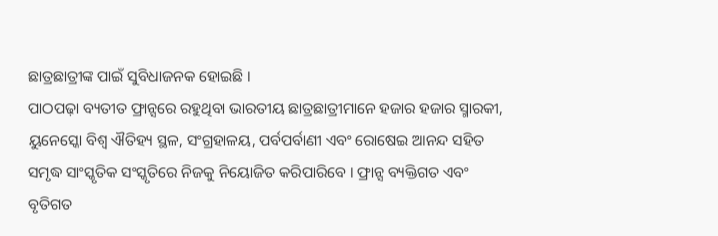ଛାତ୍ରଛାତ୍ରୀଙ୍କ ପାଇଁ ସୁବିଧାଜନକ ହୋଇଛି ।
ପାଠପଢ଼ା ବ୍ୟତୀତ ଫ୍ରାନ୍ସରେ ରହୁଥିବା ଭାରତୀୟ ଛାତ୍ରଛାତ୍ରୀମାନେ ହଜାର ହଜାର ସ୍ମାରକୀ, ୟୁନେସ୍କୋ ବିଶ୍ୱ ଐତିହ୍ୟ ସ୍ଥଳ, ସଂଗ୍ରହାଳୟ, ପର୍ବପର୍ବାଣୀ ଏବଂ ରୋଷେଇ ଆନନ୍ଦ ସହିତ ସମୃଦ୍ଧ ସାଂସ୍କୃତିକ ସଂସ୍କୃତିରେ ନିଜକୁ ନିୟୋଜିତ କରିପାରିବେ । ଫ୍ରାନ୍ସ ବ୍ୟକ୍ତିଗତ ଏବଂ ବୃତିଗତ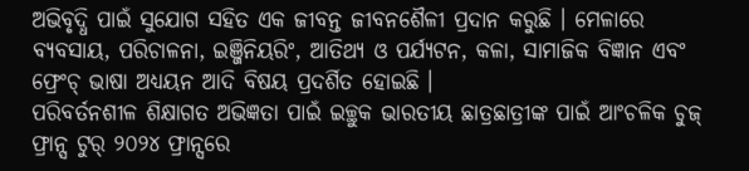ଅଭିବୃଦ୍ଧି ପାଇଁ ସୁଯୋଗ ସହିତ ଏକ ଜୀବନ୍ତ ଜୀବନଶୈଳୀ ପ୍ରଦାନ କରୁଛି । ମେଳାରେ ବ୍ୟବସାୟ, ପରିଚାଳନା, ଇଞ୍ଜିନିୟରିଂ, ଆତିଥ୍ୟ ଓ ପର୍ଯ୍ୟଟନ, କଳା, ସାମାଜିକ ବିଜ୍ଞାନ ଏବଂ ଫ୍ରେଂଚ୍ ଭାଷା ଅଧ୍ୟୟନ ଆଦି ବିଷୟ ପ୍ରଦର୍ଶିତ ହୋଇଛି ।
ପରିବର୍ତନଶୀଳ ଶିକ୍ଷାଗତ ଅଭିଜ୍ଞତା ପାଇଁ ଇଚ୍ଛୁକ ଭାରତୀୟ ଛାତ୍ରଛାତ୍ରୀଙ୍କ ପାଇଁ ଆଂଚଳିକ ଚୁଜ୍ ଫ୍ରାନ୍ସ ଟୁର୍ ୨୦୨୪ ଫ୍ରାନ୍ସରେ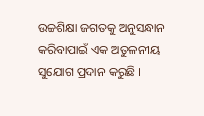ଉଚ୍ଚଶିକ୍ଷା ଜଗତକୁ ଅନୁସନ୍ଧାନ କରିବାପାଇଁ ଏକ ଅତୁଳନୀୟ ସୁଯୋଗ ପ୍ରଦାନ କରୁଛି ।